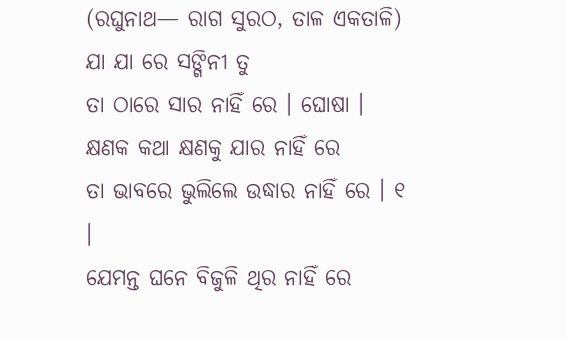(ରଘୁନାଥ— ରାଗ ସୁରଠ, ତାଳ ଏକତାଳି)
ଯା ଯା ରେ ସଙ୍ଗିନୀ ତୁ
ତା ଠାରେ ସାର ନାହିଁ ରେ । ଘୋଷା ।
କ୍ଷଣକ କଥା କ୍ଷଣକୁ ଯାର ନାହିଁ ରେ
ତା ଭାବରେ ଭୁଲିଲେ ଉଦ୍ଧାର ନାହିଁ ରେ । ୧ ।
ଯେମନ୍ତ ଘନେ ବିଜୁଳି ଥିର ନାହିଁ ରେ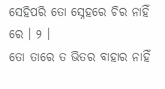ସେହିପରି ତୋ ସ୍ନେହରେ ଚିର ନାହିଁ ରେ । ୨ ।
ତୋ ତାରେ ତ ଭିତର ବାହାର ନାହିଁ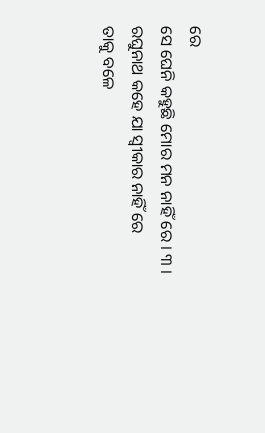ରେ
ସେ ଘେନି କହୁଛି ମୋର ମନ ନାହିଁ ରେ । ୩ ।
ରଘୁନାଥ କହେ ଯା ସ୍ୱୀକାର ନାହିଁ ରେ
ତାକୁ ବଳେ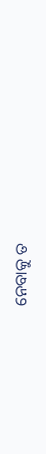ନେବାକୁ ତ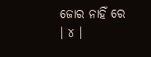ଜୋର ନାହିଁ ରେ । ୪ ।